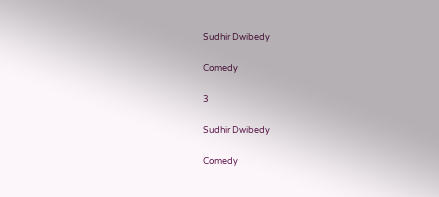Sudhir Dwibedy

Comedy

3

Sudhir Dwibedy

Comedy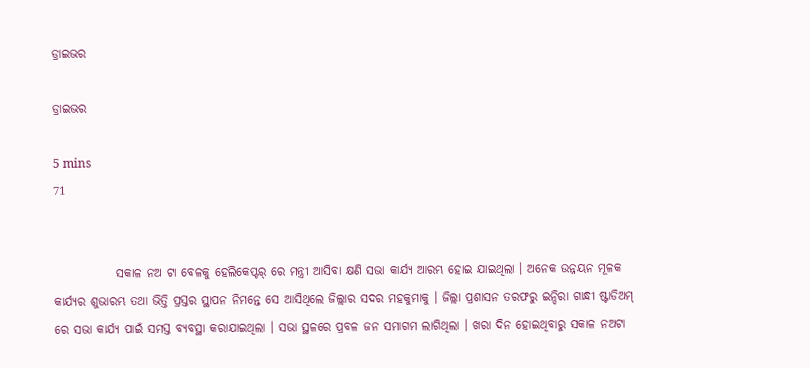ଡ୍ରାଇଭର

ଡ୍ରାଇଭର

5 mins
71


             ସକାଳ ନଅ ଟା ବେଳକୁ ହେଲିକେପ୍ଟର୍ ରେ ମନ୍ତ୍ରୀ ଆସିବା କ୍ଷଣି ସଭା କାର୍ଯ୍ୟ ଆରମ୍ଭ ହୋଇ ଯାଇଥିଲା । ଅନେକ ଉନ୍ନୟନ ମୂଳକ କାର୍ଯ୍ୟର ଶୁଭାରମ୍ଭ ତଥା ଭିତ୍ତି ପ୍ରସ୍ତର ସ୍ଥାପନ ନିମନ୍ତେ ସେ ଆସିଥିଲେ ଜିଲ୍ଲାର ସଦର ମହକୁମାକୁ । ଜିଲ୍ଲା ପ୍ରଶାସନ ତରଫରୁ ଇନ୍ଦିରା ଗାନ୍ଧୀ ଷ୍ଟାଡିଅମ୍ ରେ ସଭା କାର୍ଯ୍ୟ ପାଇଁ ସମସ୍ତ ବ୍ୟବସ୍ଥା କରାଯାଇଥିଲା । ସଭା ସ୍ଥଳରେ ପ୍ରବଳ ଜନ ସମାଗମ ଲାଗିଥିଲା । ଖରା ଦିନ ହୋଇଥିବାରୁ ସକାଳ ନଅଟା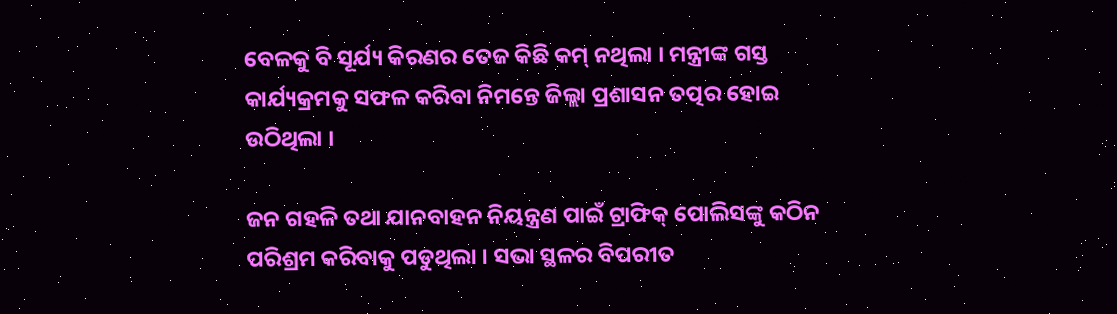ବେଳକୁ ବି ସୂର୍ଯ୍ୟ କିରଣର ତେଜ କିଛି କମ୍ ନଥିଲା । ମନ୍ତ୍ରୀଙ୍କ ଗସ୍ତ କାର୍ଯ୍ୟକ୍ରମକୁ ସଫଳ କରିବା ନିମନ୍ତେ ଜିଲ୍ଲା ପ୍ରଶାସନ ତତ୍ପର ହୋଇ ଉଠିଥିଲା ।

ଜନ ଗହଳି ତଥା ଯାନବାହନ ନିୟନ୍ତ୍ରଣ ପାଇଁ ଟ୍ରାଫିକ୍ ପୋଲିସଙ୍କୁ କଠିନ ପରିଶ୍ରମ କରିବାକୁ ପଡୁଥିଲା । ସଭା ସ୍ଥଳର ବିପରୀତ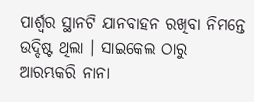ପାର୍ଶ୍ୱର ସ୍ଥାନଟି ଯାନବାହନ ରଖିବା ନିମନ୍ତେ ଉଦ୍ଦିଷ୍ଟ ଥିଲା । ସାଇକେଲ ଠାରୁ ଆରମ୍ଭକରି ନାନା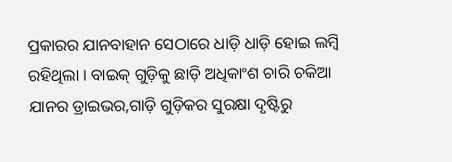ପ୍ରକାରର ଯାନବାହାନ ସେଠାରେ ଧାଡ଼ି ଧାଡ଼ି ହୋଇ ଲମ୍ବି ରହିଥିଲା । ବାଇକ୍ ଗୁଡ଼ିକୁ ଛାଡ଼ି ଅଧିକାଂଶ ଚାରି ଚକିଆ ଯାନର ଡ୍ରାଇଭର,ଗାଡ଼ି ଗୁଡ଼ିକର ସୁରକ୍ଷା ଦୃଷ୍ଟିରୁ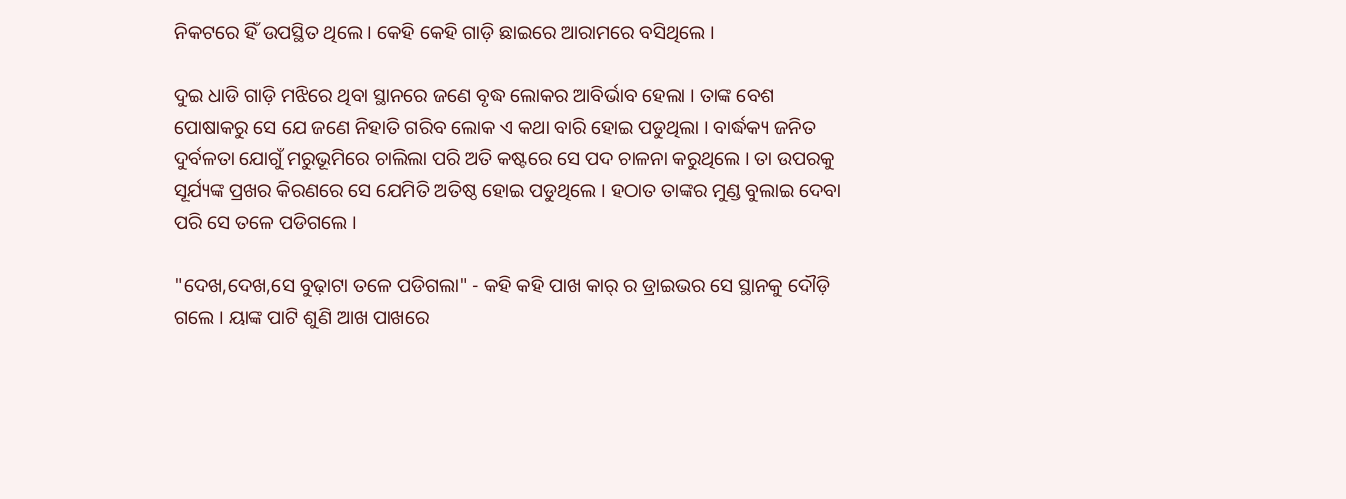ନିକଟରେ ହିଁ ଉପସ୍ଥିତ ଥିଲେ । କେହି କେହି ଗାଡ଼ି ଛାଇରେ ଆରାମରେ ବସିଥିଲେ ।

ଦୁଇ ଧାଡି ଗାଡ଼ି ମଝିରେ ଥିବା ସ୍ଥାନରେ ଜଣେ ବୃଦ୍ଧ ଲୋକର ଆବିର୍ଭାବ ହେଲା । ତାଙ୍କ ବେଶ ପୋଷାକରୁ ସେ ଯେ ଜଣେ ନିହାତି ଗରିବ ଲୋକ ଏ କଥା ବାରି ହୋଇ ପଡୁଥିଲା । ବାର୍ଦ୍ଧକ୍ୟ ଜନିତ ଦୁର୍ବଳତା ଯୋଗୁଁ ମରୁଭୂମିରେ ଚାଲିଲା ପରି ଅତି କଷ୍ଟରେ ସେ ପଦ ଚାଳନା କରୁଥିଲେ । ତା ଉପରକୁ ସୂର୍ଯ୍ୟଙ୍କ ପ୍ରଖର କିରଣରେ ସେ ଯେମିତି ଅତିଷ୍ଠ ହୋଇ ପଡୁଥିଲେ । ହଠାତ ତାଙ୍କର ମୁଣ୍ଡ ବୁଲାଇ ଦେବା ପରି ସେ ତଳେ ପଡିଗଲେ ।

"ଦେଖ,ଦେଖ,ସେ ବୁଢ଼ାଟା ତଳେ ପଡିଗଲା" - କହି କହି ପାଖ କାର୍ ର ଡ୍ରାଇଭର ସେ ସ୍ଥାନକୁ ଦୌଡ଼ି ଗଲେ । ୟାଙ୍କ ପାଟି ଶୁଣି ଆଖ ପାଖରେ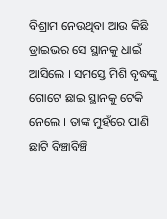ବିଶ୍ରାମ ନେଉଥିବା ଆଉ କିଛି ଡ୍ରାଇଭର ସେ ସ୍ଥାନକୁ ଧାଇଁ ଆସିଲେ । ସମସ୍ତେ ମିଶି ବୃଦ୍ଧଙ୍କୁ ଗୋଟେ ଛାଇ ସ୍ଥାନକୁ ଟେକି ନେଲେ । ତାଙ୍କ ମୁହଁରେ ପାଣି ଛାଟି ବିଞ୍ଚାବିଞ୍ଚି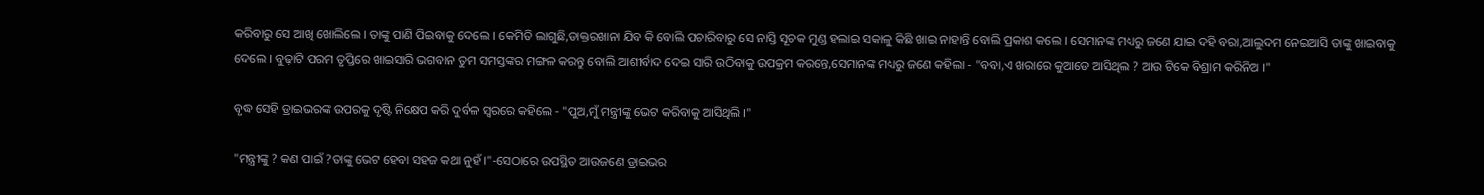କରିବାରୁ ସେ ଆଖି ଖୋଲିଲେ । ତାଙ୍କୁ ପାଣି ପିଇବାକୁ ଦେଲେ । କେମିତି ଲାଗୁଛି,ଡାକ୍ତରଖାନା ଯିବ କି ବୋଲି ପଚାରିବାରୁ ସେ ନାସ୍ତି ସୂଚକ ମୁଣ୍ଡ ହଲାଇ ସକାଳୁ କିଛି ଖାଇ ନାହାନ୍ତି ବୋଲି ପ୍ରକାଶ କଲେ । ସେମାନଙ୍କ ମଧ୍ୟରୁ ଜଣେ ଯାଇ ଦହି ବରା,ଆଲୁଦମ ନେଇଆସି ତାଙ୍କୁ ଖାଇବାକୁ ଦେଲେ । ବୁଢ଼ାଟି ପରମ ତୃପ୍ତିରେ ଖାଇସାରି ଭଗବାନ ତୁମ ସମସ୍ତଙ୍କର ମଙ୍ଗଳ କରନ୍ତୁ ବୋଲି ଆଶୀର୍ବାଦ ଦେଇ ସାରି ଉଠିବାକୁ ଉପକ୍ରମ କରନ୍ତେ,ସେମାନଙ୍କ ମଧ୍ୟରୁ ଜଣେ କହିଲା - "ବବା,ଏ ଖରାରେ କୁଆଡେ ଆସିଥିଲ ? ଆଉ ଟିକେ ବିଶ୍ରାମ କରିନିଅ ।"

ବୃଦ୍ଧ ସେହି ଡ୍ରାଇଭରଙ୍କ ଉପରକୁ ଦୃଷ୍ଟି ନିକ୍ଷେପ କରି ଦୁର୍ବଳ ସ୍ୱରରେ କହିଲେ - "ପୁଅ,ମୁଁ ମନ୍ତ୍ରୀଙ୍କୁ ଭେଟ କରିବାକୁ ଆସିଥିଲି ।"

"ମନ୍ତ୍ରୀଙ୍କୁ ? କଣ ପାଇଁ ?ତାଙ୍କୁ ଭେଟ ହେବା ସହଜ କଥା ନୁହଁ ।"-ସେଠାରେ ଉପସ୍ଥିତ ଆଉଜଣେ ଡ୍ରାଇଭର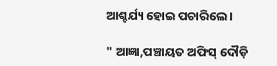ଆଶ୍ଚର୍ଯ୍ୟ ହୋଇ ପଚାରିଲେ ।

" ଆଜ୍ଞା,ପଞ୍ଚାୟତ ଅଫିସ୍ ଦୌଡ଼ି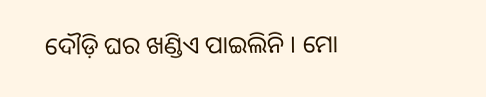ଦୌଡ଼ି ଘର ଖଣ୍ଡିଏ ପାଇଲିନି । ମୋ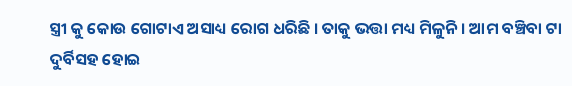ସ୍ତ୍ରୀ କୁ କୋଉ ଗୋଟାଏ ଅସାଧ୍ୟ ରୋଗ ଧରିଛି । ତାକୁ ଭତ୍ତା ମଧ୍ୟ ମିଳୁନି । ଆମ ବଞ୍ଚିବା ଟା ଦୁର୍ବିସହ ହୋଇ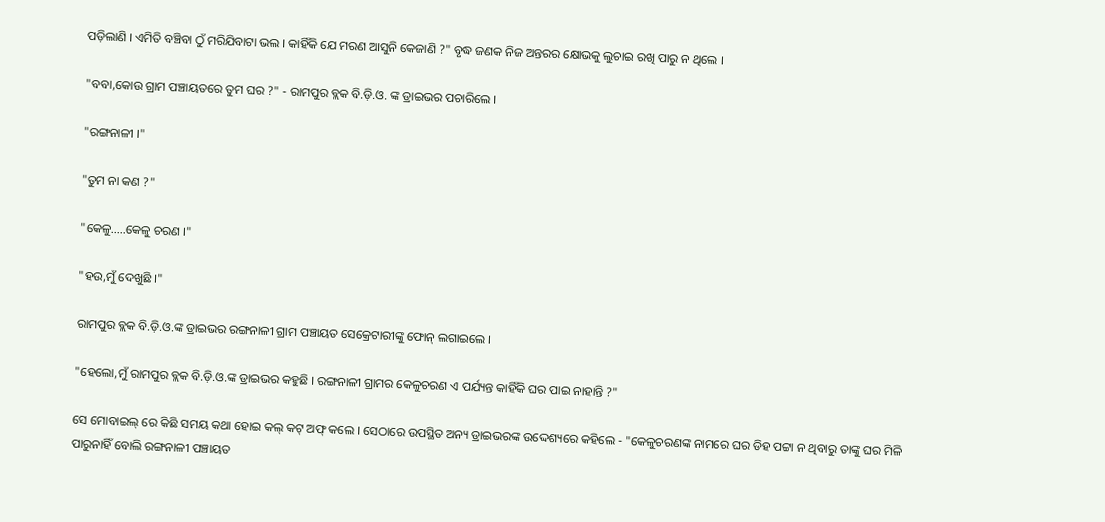ପଡ଼ିଲାଣି । ଏମିତି ବଞ୍ଚିବା ଠୁଁ ମରିଯିବାଟା ଭଲ । କାହିଁକି ଯେ ମରଣ ଆସୁନି କେଜାଣି ?" ବୃଦ୍ଧ ଜଣକ ନିଜ ଅନ୍ତରର କ୍ଷୋଭକୁ ଲୁଚାଇ ରଖି ପାରୁ ନ ଥିଲେ ।

"ବବା,କୋଉ ଗ୍ରାମ ପଞ୍ଚାୟତରେ ତୁମ ଘର ?" - ରାମପୁର ବ୍ଲକ ବି.ଡ଼ି.ଓ. ଙ୍କ ଡ୍ରାଇଭର ପଚାରିଲେ ।

"ରଙ୍ଗନାଳୀ ।"

"ତୁମ ନା କଣ ?"

"କେଳୁ.....କେଳୁ ଚରଣ ।"

"ହଉ,ମୁଁ ଦେଖୁଛି ।"

ରାମପୁର ବ୍ଲକ ବି.ଡ଼ି.ଓ.ଙ୍କ ଡ୍ରାଇଭର ରଙ୍ଗନାଳୀ ଗ୍ରାମ ପଞ୍ଚାୟତ ସେକ୍ରେଟାରୀଙ୍କୁ ଫୋନ୍ ଲଗାଇଲେ ।

"ହେଲୋ,ମୁଁ ରାମପୁର ବ୍ଲକ ବି.ଡ଼ି.ଓ.ଙ୍କ ଡ୍ରାଇଭର କହୁଛି । ରଙ୍ଗନାଳୀ ଗ୍ରାମର କେଳୁଚରଣ ଏ ପର୍ଯ୍ୟନ୍ତ କାହିଁକି ଘର ପାଇ ନାହାନ୍ତି ?"

ସେ ମୋବାଇଲ୍ ରେ କିଛି ସମୟ କଥା ହୋଇ କଲ୍ କଟ୍ ଅଫ୍ କଲେ । ସେଠାରେ ଉପସ୍ଥିତ ଅନ୍ୟ ଡ୍ରାଇଭରଙ୍କ ଉଦ୍ଦେଶ୍ୟରେ କହିଲେ - "କେଳୁଚରଣଙ୍କ ନାମରେ ଘର ଡିହ ପଟ୍ଟା ନ ଥିବାରୁ ତାଙ୍କୁ ଘର ମିଳି ପାରୁନାହିଁ ବୋଲି ରଙ୍ଗନାଳୀ ପଞ୍ଚାୟତ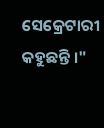ସେକ୍ରେଟାରୀ କହୁଛନ୍ତି ।"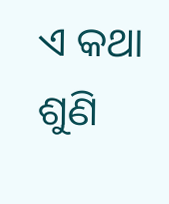ଏ କଥା ଶୁଣି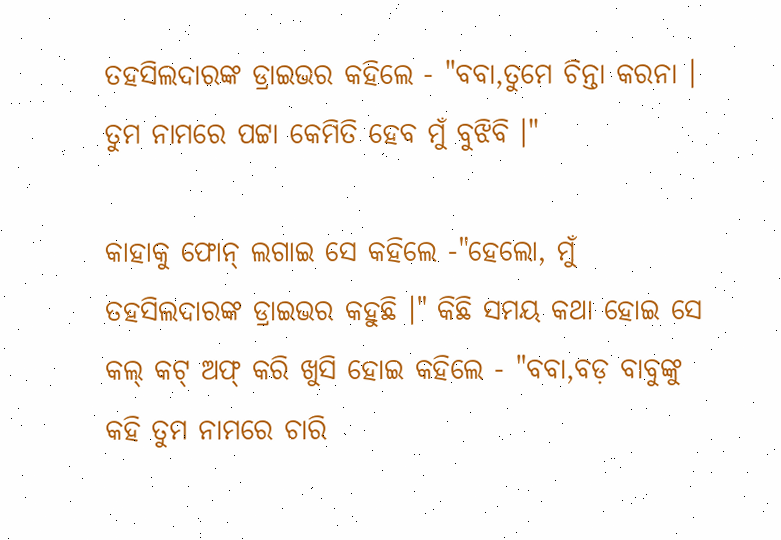ତହସିଲଦାରଙ୍କ ଡ୍ରାଇଭର କହିଲେ - "ବବା,ତୁମେ ଚିନ୍ତା କରନା । ତୁମ ନାମରେ ପଟ୍ଟା କେମିତି ହେବ ମୁଁ ବୁଝିବି ।"

କାହାକୁ ଫୋନ୍ ଲଗାଇ ସେ କହିଲେ -"ହେଲୋ, ମୁଁ ତହସିଲଦାରଙ୍କ ଡ୍ରାଇଭର କହୁଛି ।" କିଛି ସମୟ କଥା ହୋଇ ସେ କଲ୍ କଟ୍ ଅଫ୍ କରି ଖୁସି ହୋଇ କହିଲେ - "ବବା,ବଡ଼ ବାବୁଙ୍କୁ କହି ତୁମ ନାମରେ ଚାରି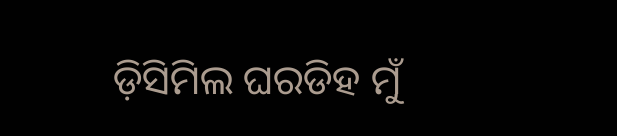ଡ଼ିସିମିଲ ଘରଡିହ ମୁଁ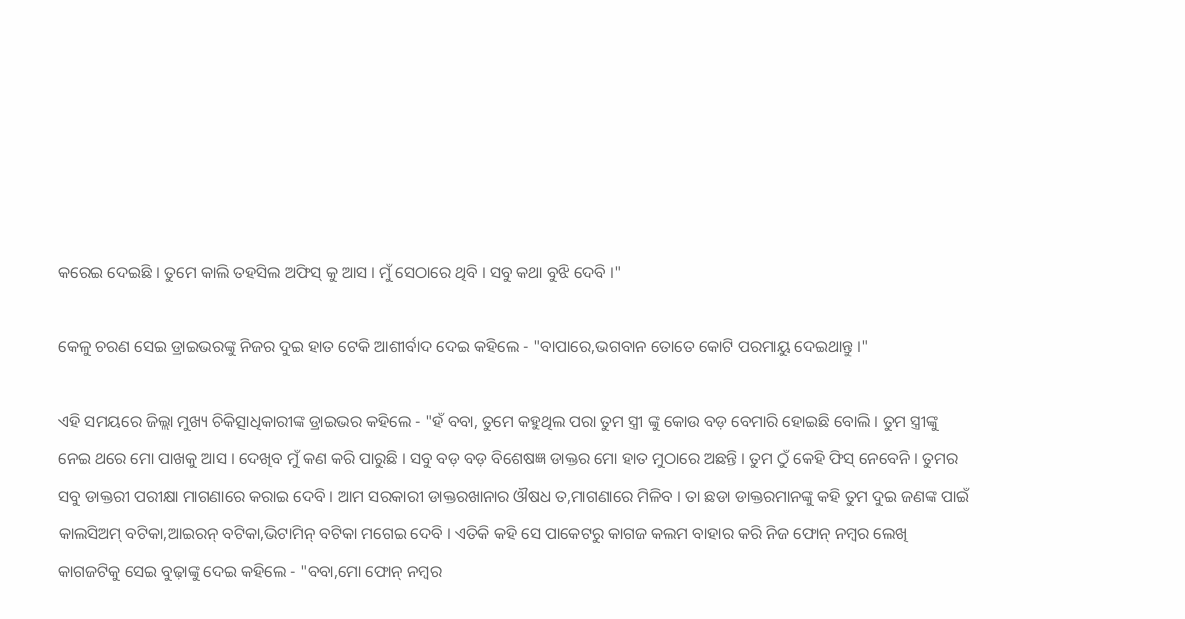କରେଇ ଦେଇଛି । ତୁମେ କାଲି ତହସିଲ ଅଫିସ୍ କୁ ଆସ । ମୁଁ ସେଠାରେ ଥିବି । ସବୁ କଥା ବୁଝି ଦେବି ।"

କେଳୁ ଚରଣ ସେଇ ଡ୍ରାଇଭରଙ୍କୁ ନିଜର ଦୁଇ ହାତ ଟେକି ଆଶୀର୍ବାଦ ଦେଇ କହିଲେ - "ବାପାରେ,ଭଗବାନ ତୋତେ କୋଟି ପରମାୟୁ ଦେଇଥାନ୍ତୁ ।"

ଏହି ସମୟରେ ଜିଲ୍ଲା ମୁଖ୍ୟ ଚିକିତ୍ସାଧିକାରୀଙ୍କ ଡ୍ରାଇଭର କହିଲେ - "ହଁ ବବା, ତୁମେ କହୁଥିଲ ପରା ତୁମ ସ୍ତ୍ରୀ ଙ୍କୁ କୋଉ ବଡ଼ ବେମାରି ହୋଇଛି ବୋଲି । ତୁମ ସ୍ତ୍ରୀଙ୍କୁ ନେଇ ଥରେ ମୋ ପାଖକୁ ଆସ । ଦେଖିବ ମୁଁ କଣ କରି ପାରୁଛି । ସବୁ ବଡ଼ ବଡ଼ ବିଶେଷଜ୍ଞ ଡାକ୍ତର ମୋ ହାତ ମୁଠାରେ ଅଛନ୍ତି । ତୁମ ଠୁଁ କେହି ଫିସ୍ ନେବେନି । ତୁମର ସବୁ ଡାକ୍ତରୀ ପରୀକ୍ଷା ମାଗଣାରେ କରାଇ ଦେବି । ଆମ ସରକାରୀ ଡାକ୍ତରଖାନାର ଔଷଧ ତ,ମାଗଣାରେ ମିଳିବ । ତା ଛଡା ଡାକ୍ତରମାନଙ୍କୁ କହି ତୁମ ଦୁଇ ଜଣଙ୍କ ପାଇଁ କାଲସିଅମ୍ ବଟିକା,ଆଇରନ୍ ବଟିକା,ଭିଟାମିନ୍ ବଟିକା ମଗେଇ ଦେବି । ଏତିକି କହି ସେ ପାକେଟରୁ କାଗଜ କଲମ ବାହାର କରି ନିଜ ଫୋନ୍ ନମ୍ବର ଲେଖି କାଗଜଟିକୁ ସେଇ ବୁଢ଼ାଙ୍କୁ ଦେଇ କହିଲେ - "ବବା,ମୋ ଫୋନ୍ ନମ୍ବର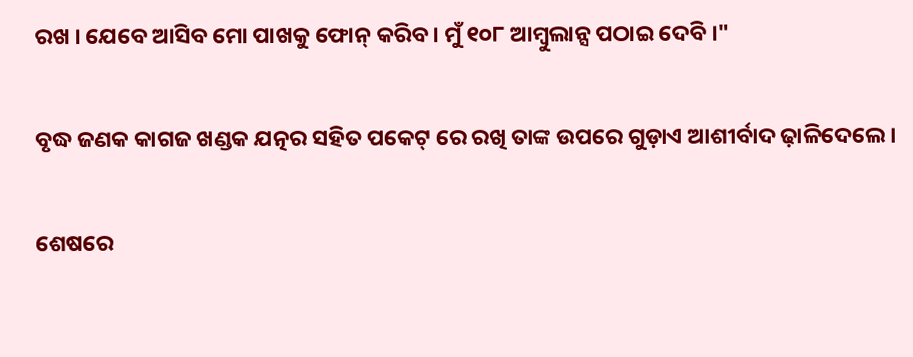ରଖ । ଯେବେ ଆସିବ ମୋ ପାଖକୁ ଫୋନ୍ କରିବ । ମୁଁ ୧୦୮ ଆମ୍ବୁଲାନ୍ସ ପଠାଇ ଦେବି ।"

ବୃଦ୍ଧ ଜଣକ କାଗଜ ଖଣ୍ଡକ ଯତ୍ନର ସହିତ ପକେଟ୍ ରେ ରଖି ତାଙ୍କ ଉପରେ ଗୁଡ଼ାଏ ଆଶୀର୍ବାଦ ଢ଼ାଳିଦେଲେ ।

ଶେଷରେ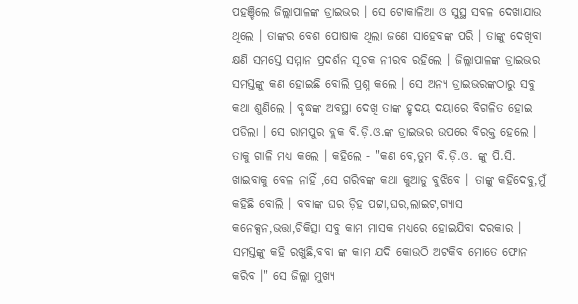ପହଞ୍ଚିଲେ ଜିଲ୍ଲାପାଳଙ୍କ ଡ୍ରାଇଭର । ସେ ଟୋକାଳିଆ ଓ ସୁସ୍ଥ ସବଳ ଦେଖାଯାଉ ଥିଲେ । ତାଙ୍କର ବେଶ ପୋଷାକ ଥିଲା ଜଣେ ସାହେବଙ୍କ ପରି । ତାଙ୍କୁ ଦେଖିବା କ୍ଷଣି ସମସ୍ତେ ସମ୍ମାନ ପ୍ରଦର୍ଶନ ସୂଚକ ନୀରବ ରହିଲେ । ଜିଲ୍ଲାପାଳଙ୍କ ଡ୍ରାଇଭର ସମସ୍ତଙ୍କୁ କଣ ହୋଇଛି ବୋଲି ପ୍ରଶ୍ନ କଲେ । ସେ ଅନ୍ୟ ଡ୍ରାଇଭରଙ୍କଠାରୁ ସବୁ କଥା ଶୁଣିଲେ । ବୃଦ୍ଧଙ୍କ ଅବସ୍ଥା ଦେଖି ତାଙ୍କ ହୃଦୟ ଦୟାରେ ବିଗଳିତ ହୋଇ ପଡିଲା । ସେ ରାମପୁର ବ୍ଲକ ବି.ଡ଼ି.ଓ.ଙ୍କ ଡ୍ରାଇଭର ଉପରେ ବିରକ୍ତ ହେଲେ । ତାକୁ ଗାଳି ମଧ୍ୟ କଲେ । କହିଲେ - "କଣ ବେ,ତୁମ ବି.ଡ଼ି.ଓ. ଙ୍କୁ ପି.ସି. ଖାଇବାକୁ ବେଳ ନାହିଁ ,ସେ ଗରିବଙ୍କ କଥା କୁଆଡୁ ବୁଝିବେ । ତାଙ୍କୁ କହିଦେବୁ,ମୁଁ କହିଛି ବୋଲି । ବବାଙ୍କ ଘର ଡ଼ିହ ପଟ୍ଟା,ଘର,ଲାଇଟ,ଗ୍ୟାସ କନେକ୍ସନ,ଭତ୍ତା,ଚିକିତ୍ସା ସବୁ କାମ ମାସକ ମଧ୍ୟରେ ହୋଇଯିବା ଦରକାର । ସମସ୍ତଙ୍କୁ କହି ରଖୁଛି,ବବା ଙ୍କ କାମ ଯଦି କୋଉଠି ଅଟକିବ ମୋତେ ଫୋନ କରିବ ।" ସେ ଜିଲ୍ଲା ମୁଖ୍ୟ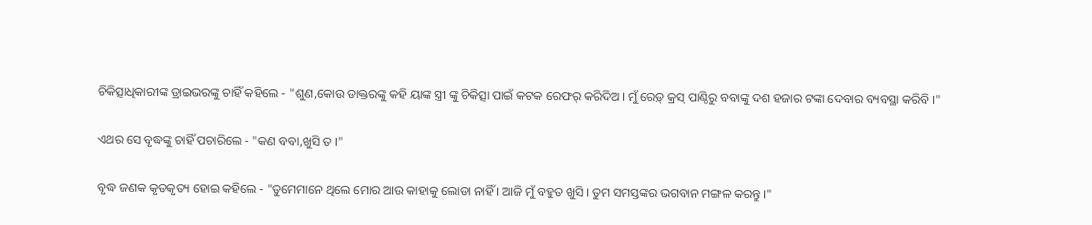ଚିକିତ୍ସାଧିକାରୀଙ୍କ ଡ୍ରାଇଭରଙ୍କୁ ଚାହିଁ କହିଲେ - "ଶୁଣ,କୋଉ ଡାକ୍ତରଙ୍କୁ କହି ୟାଙ୍କ ସ୍ତ୍ରୀ ଙ୍କୁ ଚିକିତ୍ସା ପାଇଁ କଟକ ରେଫର୍ କରିଦିଅ । ମୁଁ ରେଡ଼୍ କ୍ରସ୍ ପାଣ୍ଠିରୁ ବବାଙ୍କୁ ଦଶ ହଜାର ଟଙ୍କା ଦେବାର ବ୍ୟବସ୍ଥା କରିବି ।"

ଏଥର ସେ ବୃଦ୍ଧଙ୍କୁ ଚାହିଁ ପଚାରିଲେ - "କଣ ବବା,ଖୁସି ତ ।"

ବୃଦ୍ଧ ଜଣକ କୃତକୃତ୍ୟ ହୋଇ କହିଲେ - "ତୁମେମାନେ ଥିଲେ ମୋର ଆଉ କାହାକୁ ଲୋଡା ନାହିଁ । ଆଜି ମୁଁ ବହୁତ ଖୁସି । ତୁମ ସମସ୍ତଙ୍କର ଭଗବାନ ମଙ୍ଗଳ କରନ୍ତୁ ।"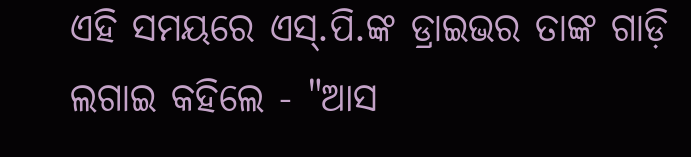ଏହି ସମୟରେ ଏସ୍.ପି.ଙ୍କ ଡ୍ରାଇଭର ତାଙ୍କ ଗାଡ଼ି ଲଗାଇ କହିଲେ - "ଆସ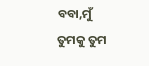ବବା,ମୁଁ ତୁମକୁ ତୁମ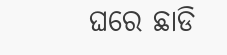ଘରେ ଛାଡି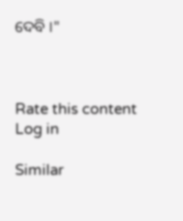ଦେବି ।"



Rate this content
Log in

Similar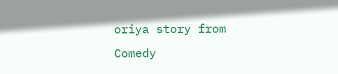oriya story from Comedy